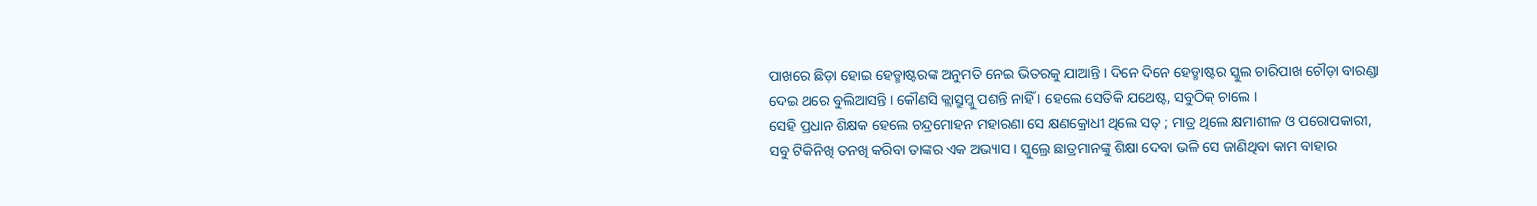ପାଖରେ ଛିଡ଼ା ହୋଇ ହେଡ୍ମାଷ୍ଟରଙ୍କ ଅନୁମତି ନେଇ ଭିତରକୁ ଯାଆନ୍ତି । ଦିନେ ଦିନେ ହେଡ୍ମାଷ୍ଟର ସ୍କୁଲ ଚାରିପାଖ ଚୌଡ଼ା ବାରଣ୍ଡା ଦେଇ ଥରେ ବୁଲିଆସନ୍ତି । କୌଣସି କ୍ଲାସ୍ରୁମ୍କୁ ପଶନ୍ତି ନାହିଁ । ହେଲେ ସେତିକି ଯଥେଷ୍ଟ, ସବୁଠିକ୍ ଚାଲେ ।
ସେହି ପ୍ରଧାନ ଶିକ୍ଷକ ହେଲେ ଚନ୍ଦ୍ରମୋହନ ମହାରଣା ସେ କ୍ଷଣକ୍ରୋଧୀ ଥିଲେ ସତ୍ ; ମାତ୍ର ଥିଲେ କ୍ଷମାଶୀଳ ଓ ପରୋପକାରୀ, ସବୁ ଟିକିନିଖି ତନଖି କରିବା ତାଙ୍କର ଏକ ଅଭ୍ୟାସ । ସ୍କୁଲ୍ରେ ଛାତ୍ରମାନଙ୍କୁ ଶିକ୍ଷା ଦେବା ଭଳି ସେ ଜାଣିଥିବା କାମ ବାହାର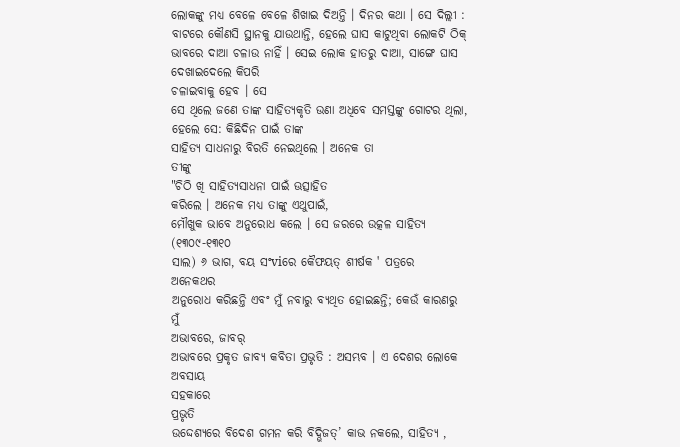ଲୋକଙ୍କୁ ମଧ୍ୟ ବେଳେ ବେଳେ ଶିଖାଇ ଦିଅନ୍ତି । ଦିନର କଥା । ସେ ଦିଲ୍ଲୀ : ବାଟରେ କୌଣସି ସ୍ଥାନକୁ ଯାଉଥାନ୍ତି, ହେଲେ ଘାସ କାଟୁଥିବା ଲୋକଟି ଠିକ୍ ଭାବରେ ଦାଆ ଚଳାଉ ନାହିଁ । ସେଇ ଲୋକ ହାତରୁ ଦାଆ, ସାଙ୍ଗେ ଘାସ ଦେଖାଇଦେଲେ କିପରି
ଚଳାଇବାକୁ ହେବ । ସେ
ସେ ଥିଲେ ଜଣେ ତାଙ୍କ ସାହିତ୍ୟକୃତି ଉଣା ଅଧିବେ ସମସ୍ତଙ୍କୁ ଗୋଟର ଥିଲା,
ହେଲେ ସେ: କିଛିଦିନ ପାଇଁ ତାଙ୍କ
ସାହିତ୍ୟ ସାଧନାରୁ ବିରତି ନେଇଥିଲେ । ଅନେକ ତା
ତୀଙ୍କୁ
"ଚିଠି ଖି ସାହିତ୍ୟସାଧନା ପାଇଁ ଊତ୍ସାହିତ
କରିଲେ । ଅନେକ ମଧ୍ୟ ତାଙ୍କୁ ଏଥୁପାଇଁ,
ମୌଖୁକ ଭାବେ ଅନୁରୋଧ କଲେ । ସେ ଜରରେ ଉତ୍କଳ ସାହିତ୍ୟ (୧୩୦୯-୧୩୧୦
ସାଲ) ୬ ଭାଗ, ବୟ ସଂviରେ କୈଫୟତ୍ ଶୀର୍ଷକ ' ପତ୍ରରେ
ଅନେକଥର
ଅନୁରୋଧ କରିଛନ୍ତି ଏବଂ ମୁଁ ନବାରୁ ବ୍ୟଥିତ ହୋଇଛନ୍ତି; କେଉଁ କାରଣରୁ ମୁଁ
ଅଭାବରେ, ଜାବର୍
ଅଭାବରେ ପ୍ରକୃତ ଜାବ୍ୟ କବିତା ପ୍ରଭୃତି : ଅସମ୍ଭବ । ଏ ଦେଶର ଲୋକେ ଅବସାୟ
ସହକାରେ
ପ୍ରଭୃତି
ଉଦ୍ଦେଶ୍ୟରେ ବିଦେଶ ଗମନ କରି ବିଦ୍ଭିଜତ୍’ କାଭ ନକଲେ, ସାହିତ୍ୟ ,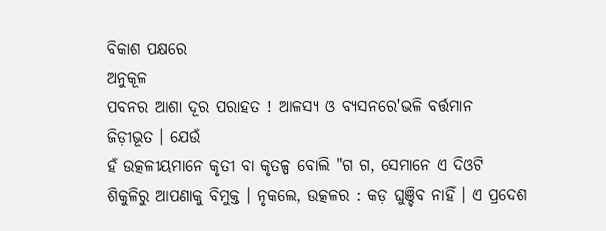ବିକାଶ ପକ୍ଷରେ
ଅନୁକୂଳ
ପବନର ଆଶା ଦୂର ପରାହତ ! ଆଳସ୍ୟ ଓ ବ୍ୟସନରେ'ଭଳି ବର୍ତ୍ତମାନ
ଜିଡ଼ୀଭୂତ । ଯେଉଁ
ହଁ ଉତ୍କଳୀୟମାନେ କୃତୀ ବା କୃତଳ୍ପ ବୋଲି "ଗ ଗ, ସେମାନେ ଏ ଦିଓଟି
ଶିକୁଳିରୁ ଆପଣାକୁ ବିମୁକ୍ତ । ନୃକଲେ, ଉତ୍କଳର : କଡ଼ ଘୁଞ୍ଚିବ ନାହିଁ । ଏ ପ୍ରଦେଶ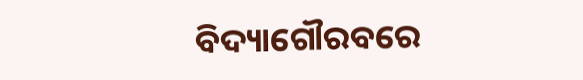ବିଦ୍ୟାଗୌରବରେ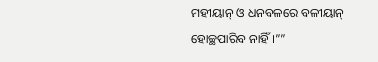ମହୀୟାନ୍ ଓ ଧନବଳରେ ବଳୀୟାନ୍ ହୋଚ୍ଛପାରିବ ନାହିଁ ।””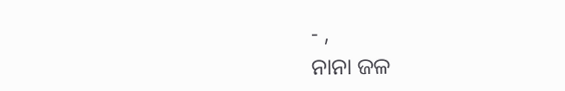- ,
ନାନା ଜଳ